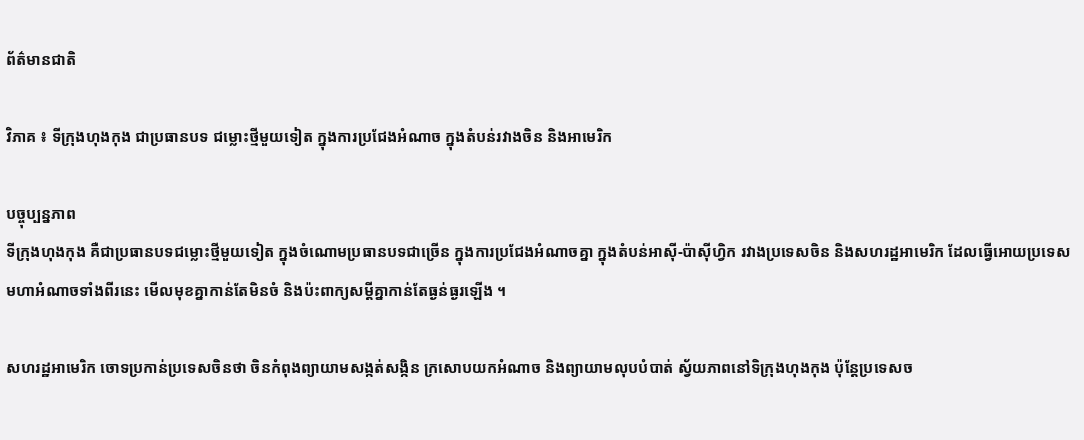ព័ត៌មានជាតិ

វិភាគ ៖ ទីក្រុងហុងកុង ជាប្រធានបទ ជម្លោះថ្មីមួយទៀត ក្នុងការប្រជែងអំណាច ក្នុងតំបន់រវាងចិន និងអាមេរិក

បច្ចុប្បន្នភាព
ទីក្រុងហុងកុង គឺជាប្រធានបទជម្លោះថ្មីមួយទៀត ក្នុងចំណោមប្រធានបទជាច្រើន ក្នុងការប្រជែងអំណាចគ្នា ក្នុងតំបន់អាស៊ី-ប៉ាស៊ីហ្វិក រវាងប្រទេសចិន និងសហរដ្ឋអាមេរិក ដែលធ្វើអោយប្រទេស មហាអំណាចទាំងពីរនេះ មើលមុខគ្នាកាន់តែមិនចំ និងប៉ះពាក្យសម្តីគ្នាកាន់តែធ្ងន់ធ្ងរឡើង ។

សហរដ្ឋអាមេរិក ចោទប្រកាន់ប្រទេសចិនថា ចិនកំពុងព្យាយាមសង្កត់សង្កិន ក្រសោបយកអំណាច និងព្យាយាមលុបបំបាត់ ស្វ័យភាពនៅទិក្រុងហុងកុង ប៉ុន្តែប្រទេសច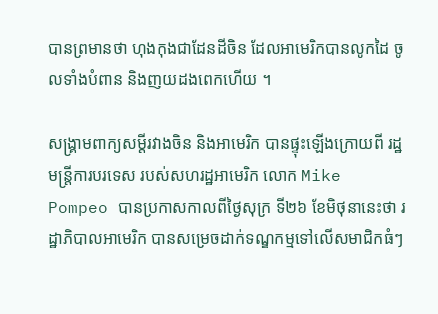បានព្រមានថា ហុងកុងជាដែនដីចិន ដែលអាមេរិកបានលូកដៃ ចូលទាំងបំពាន និងញយដងពេកហើយ ។

សង្គ្រាមពាក្យសម្តីរវាងចិន និងអាមេរិក បានផ្ទុះឡើងក្រោយពី រដ្ឋមន្ត្រីការបរទេស របស់សហរដ្ឋអាមេរិក លោក Mike Pompeo បានប្រកាសកាលពីថ្ងៃសុក្រ ទី២៦ ខែមិថុនានេះថា រដ្ឋាភិបាលអាមេរិក បានសម្រេចដាក់ទណ្ឌកម្មទៅលើសមាជិកធំៗ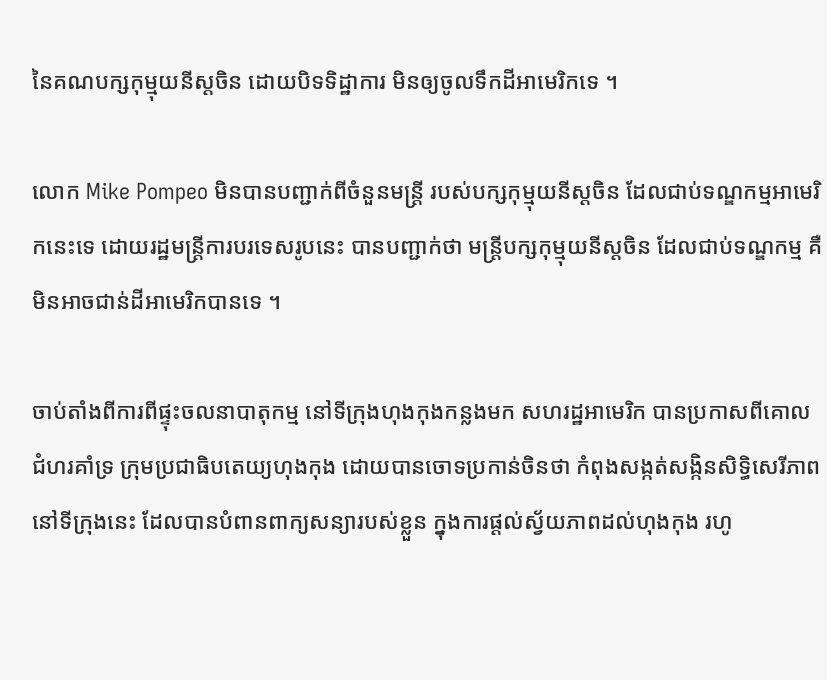នៃគណបក្សកុម្មុយនីស្តចិន ដោយបិទទិដ្ឋាការ មិនឲ្យចូលទឹកដីអាមេរិកទេ ។

លោក Mike Pompeo មិនបានបញ្ជាក់ពីចំនួនមន្ត្រី របស់បក្សកុម្មុយនីស្តចិន ដែលជាប់ទណ្ឌកម្មអាមេរិកនេះទេ ដោយរដ្ឋមន្ត្រីការបរទេសរូបនេះ បានបញ្ជាក់ថា មន្ត្រីបក្សកុម្មុយនីស្តចិន ដែលជាប់ទណ្ឌកម្ម គឺមិនអាចជាន់ដីអាមេរិកបានទេ ។

ចាប់តាំងពីការពីផ្ទុះចលនាបាតុកម្ម នៅទីក្រុងហុងកុងកន្លងមក សហរដ្ឋអាមេរិក បានប្រកាសពីគោលជំហរគាំទ្រ ក្រុមប្រជាធិបតេយ្យហុងកុង ដោយបានចោទប្រកាន់ចិនថា កំពុងសង្កត់សង្កិនសិទ្ធិសេរីភាព នៅទីក្រុងនេះ ដែលបានបំពានពាក្យសន្យារបស់ខ្លួន ក្នុងការផ្តល់ស្វ័យភាពដល់ហុងកុង រហូ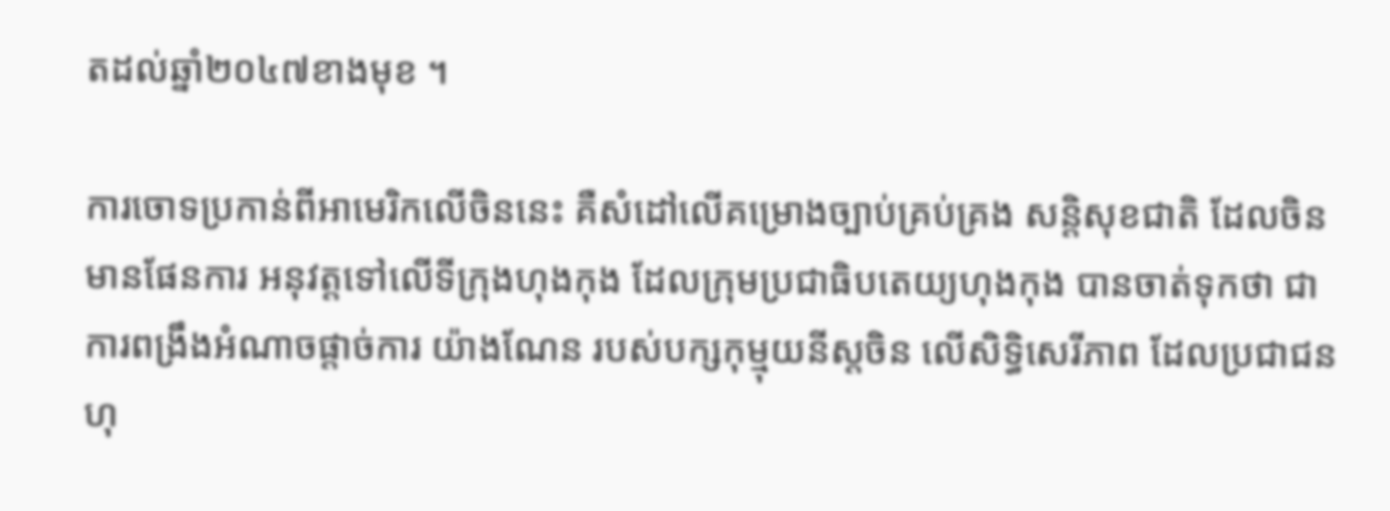តដល់ឆ្នាំ២០៤៧ខាងមុខ ។

ការចោទប្រកាន់ពីអាមេរិកលើចិននេះ គឺសំដៅលើគម្រោងច្បាប់គ្រប់គ្រង សន្តិសុខជាតិ ដែលចិនមានផែនការ អនុវត្តទៅលើទីក្រុងហុងកុង ដែលក្រុមប្រជាធិបតេយ្យហុងកុង បានចាត់ទុកថា ជាការពង្រឹងអំណាចផ្តាច់ការ យ៉ាងណែន របស់បក្សកុម្មុយនីស្តចិន លើសិទ្ធិសេរីភាព ដែលប្រជាជនហុ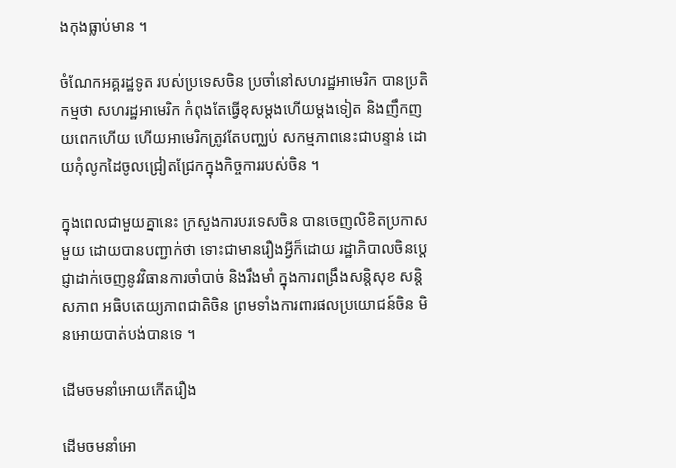ងកុងធ្លាប់មាន ។

ចំណែកអគ្គរដ្ឋទូត របស់ប្រទេសចិន ប្រចាំនៅសហរដ្ឋអាមេរិក បានប្រតិកម្មថា សហរដ្ឋអាមេរិក កំពុងតែធ្វើខុសម្តងហើយម្តងទៀត និងញឹកញយពេកហើយ ហើយអាមេរិកត្រូវតែបញ្ឈប់ សកម្មភាពនេះជាបន្ទាន់ ដោយកុំលូកដៃចូលជ្រៀតជ្រែកក្នុងកិច្ចការរបស់ចិន ។

ក្នុងពេលជាមួយគ្នានេះ ក្រសួងការបរទេសចិន បានចេញលិខិតប្រកាសមួយ ដោយបានបញ្ជាក់ថា ទោះជាមានរឿងអ្វីក៏ដោយ រដ្ឋាភិបាលចិនប្តេជ្ញាដាក់ចេញនូវវិធានការចាំបាច់ និងរឹងមាំ ក្នុងការពង្រឹងសន្តិសុខ សន្តិសភាព អធិបតេយ្យភាពជាតិចិន ព្រមទាំងការពារផលប្រយោជន៍ចិន មិនអោយបាត់បង់បានទេ ។

ដើមចមនាំអោយកើតរឿង

ដើមចមនាំអោ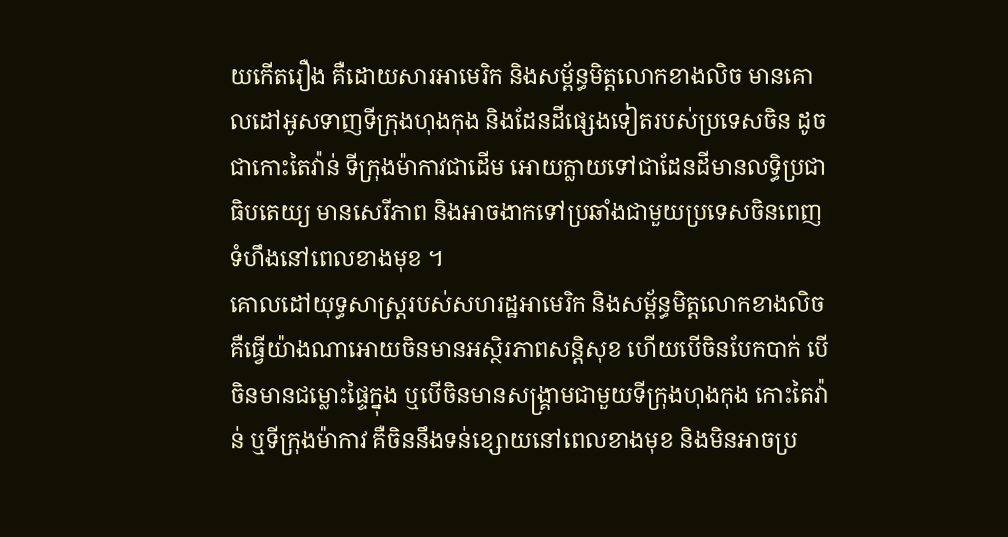យកើតរឿង គឺដោយសារអាមេរិក និងសម្ព័ន្ធមិត្តលោកខាងលិច មានគោលដៅអូសទាញទីក្រុងហុងកុង និងដែនដីផ្សេងទៀតរបស់ប្រទេសចិន ដូចជាកោះតៃវ៉ាន់ ទីក្រុងម៉ាកាវជាដើម អោយក្លាយទៅជាដែនដីមានលទ្ធិប្រជាធិបតេយ្យ មានសេរីភាព និងអាចងាកទៅប្រឆាំងជាមួយប្រទេសចិនពេញទំហឹងនៅពេលខាងមុខ ។
គោលដៅយុទ្ធសាស្ត្ររបស់សហរដ្ឋអាមេរិក និងសម្ព័ន្ធមិត្តលោកខាងលិច គឺធ្វើយ៉ាងណាអោយចិនមានអស្ថិរភាពសន្តិសុខ ហើយបើចិនបែកបាក់ បើចិនមានជម្លោះផ្ទៃក្នុង ឬបើចិនមានសង្គ្រាមជាមួយទីក្រុងហុងកុង កោះតៃវ៉ាន់ ឬទីក្រុងម៉ាកាវ គឺចិននឹងទន់ខ្សោយនៅពេលខាងមុខ និងមិនអាចប្រ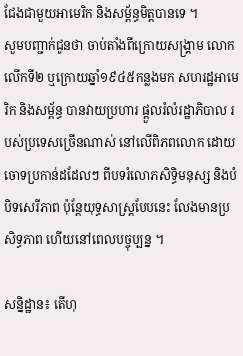ជែងជាមួយអាមេរិក និងសម្ព័ន្ធមិត្តបានទេ ។
សួមបញ្ជាក់ជូនថា ចាប់តាំងពីក្រោយសង្គ្រាម លោកលើកទី២ ឬក្រោយឆ្នាំ១៩៤៥កន្លងមក សហរដ្ឋអាមេរិក និងសម្ព័ន្ធ បានវាយប្រហារ ផ្តួលរំលំរដ្ឋាភិបាល របស់ប្រទេសច្រើនណាស់ នៅលើពិភពលោក ដោយចោទប្រកាន់ដដែលៗ ពីបទរំលោភសិទ្ធិមនុស្ស និងបំបិទសេរីភាព ប៉ុន្តែយុទ្ធសាស្ត្របែបនេះ លែងមានប្រសិទ្ធភាព ហើយនៅពេលបច្ចុប្បន្ន ។

សន្និដ្ឋាន៖ តើហុ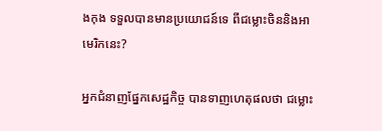ងកុង ទទួលបានមានប្រយោជន៍ទេ ពីជម្លោះចិននិងអាមេរិកនេះ?

អ្នកជំនាញផ្នែកសេដ្ឋកិច្ច បានទាញហេតុផលថា ជម្លោះ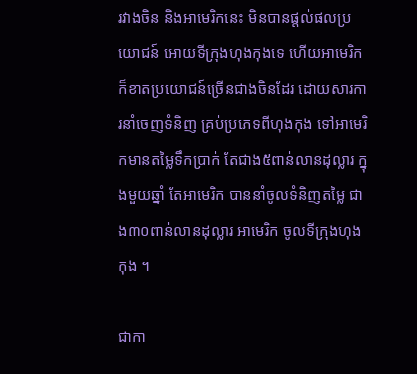រវាងចិន និងអាមេរិកនេះ មិនបានផ្តល់ផលប្រយោជន៍ អោយទីក្រុងហុងកុងទេ ហើយអាមេរិកក៏ខាតប្រយោជន៍ច្រើនជាងចិនដែរ ដោយសារការនាំចេញទំនិញ គ្រប់ប្រភេទពីហុងកុង ទៅអាមេរិកមានតម្លៃទឹកប្រាក់ តែជាង៥ពាន់លានដុល្លារ ក្នុងមួយឆ្នាំ តែអាមេរិក បាននាំចូលទំនិញតម្លៃ ជាង៣០ពាន់លានដុល្លារ អាមេរិក ចូលទីក្រុងហុងកុង ។

ជាកា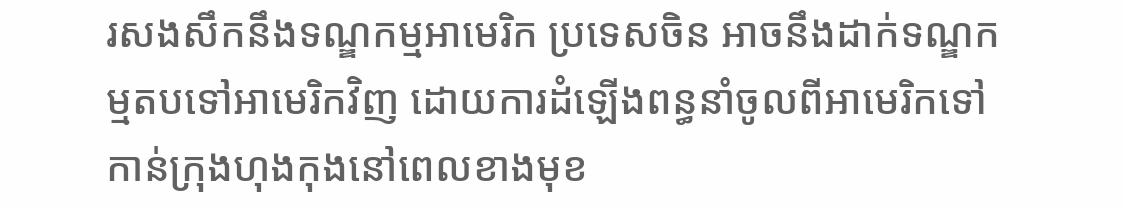រសងសឹកនឹងទណ្ឌកម្មអាមេរិក ប្រទេសចិន អាចនឹងដាក់ទណ្ឌកម្មតបទៅអាមេរិកវិញ ដោយការដំឡើងពន្ធនាំចូលពីអាមេរិកទៅកាន់ក្រុងហុងកុងនៅពេលខាងមុខ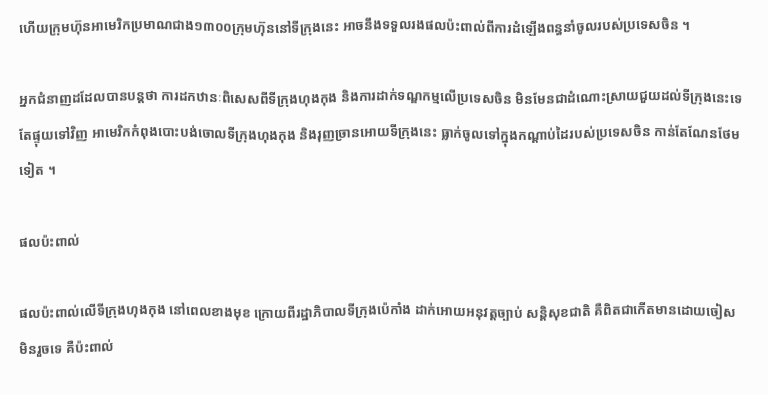ហើយក្រុមហ៊ុនអាមេរិកប្រមាណជាង១៣០០ក្រុមហ៊ុននៅទីក្រុងនេះ អាចនឹងទទួលរងផលប៉ះពាល់ពីការដំឡើងពន្ធនាំចូលរបស់ប្រទេសចិន ។

អ្នកជំនាញដដែលបានបន្តថា ការដកឋានៈពិសេសពីទីក្រុងហុងកុង និងការដាក់ទណ្ឌកម្មលើប្រទេសចិន មិនមែនជាដំណោះស្រាយជួយដល់ទីក្រុងនេះទេ តែផ្ទុយទៅវិញ អាមេរិកកំពុងបោះបង់ចោលទីក្រុងហុងកុង និងរុញច្រានអោយទីក្រុងនេះ ធ្លាក់ចូលទៅក្នុងកណ្តាប់ដៃរបស់ប្រទេសចិន កាន់តែណែនថែមទៀត ។

ផលប៉ះពាល់

ផលប៉ះពាល់លើទីក្រុងហុងកុង នៅពេលខាងមុខ ក្រោយពីរដ្ឋាភិបាលទីក្រុងប៉េកាំង ដាក់អោយអនុវត្តច្បាប់ សន្តិសុខជាតិ គឺពិតជាកើតមានដោយចៀស មិនរួចទេ គឺប៉ះពាល់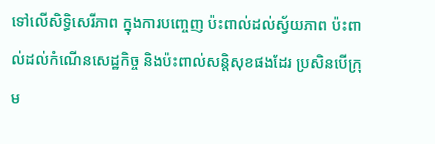ទៅលើសិទ្ធិសេរីភាព ក្នុងការបញ្ចេញ ប៉ះពាល់ដល់ស្វ័យភាព ប៉ះពាល់ដល់កំណើនសេដ្ឋកិច្ច និងប៉ះពាល់សន្តិសុខផងដែរ ប្រសិនបើក្រុម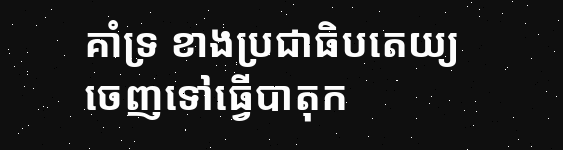គាំទ្រ ខាងប្រជាធិបតេយ្យ ចេញទៅធ្វើបាតុក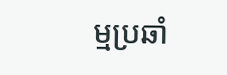ម្មប្រឆាំ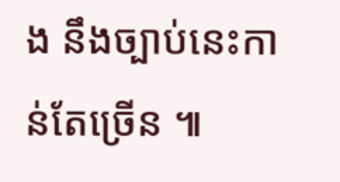ង នឹងច្បាប់នេះកាន់តែច្រើន ៕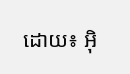ដោយ៖ អ៊ិ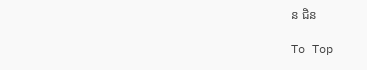ន ជិន

To Top